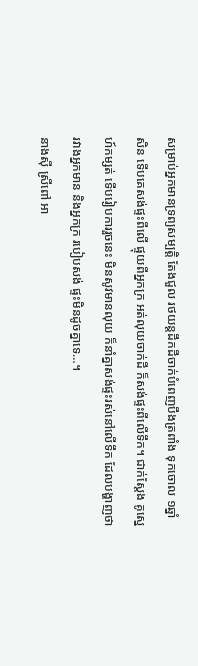សម្រាប់អ្នកមានទ្រព្យសម្បត្តិ តែងជួល រថយន្តដឹកដីចាក់បំពេញបឹងត្រពាំង ទុកចោល ១ឆ្នាំសិន ទើបគេសង់ផ្ទះពីលើ ផ្ទុយពីអ្នកក្រ អត់លុយចាក់ដី ក៏សង់ផ្ទះពីលើទឹក។ ជាក់ស្តែង គូស្នេហ៍កម្សត់ ទើបរៀបការរួចនេះ មិនសូវមានលុយ ក៏នាំគ្នាសង់ផ្ទះរស់នៅលើទឹក ដែលបង្ហាញថា រវាងអ្នកមាន និងអ្នកក្រ របៀបសង់ ផ្ទះមិនដូចគ្នាទេ…។
នាងស៊ី ស្រីពៅ អា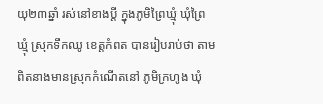យុ២៣ឆ្នាំ រស់នៅខាងប្តី ក្នុងភូមិព្រៃឃ្មុំ ឃុំព្រៃឃ្មុំ ស្រុកទឹកឈូ ខេត្តកំពត បានរៀបរាប់ថា តាមពិតនាងមានស្រុកកំណើតនៅ ភូមិក្រហូង ឃុំ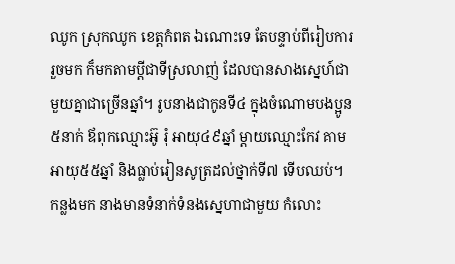ឈូក ស្រុកឈូក ខេត្តកំពត ឯណោះទេ តែបន្ទាប់ពីរៀបការ រួចមក ក៏មកតាមប្តីជាទីស្រលាញ់ ដែលបានសាងស្នេហ៍ជាមួយគ្នាជាច្រើនឆ្នាំ។ រូបនាងជាកូនទី៤ ក្នុងចំណោមបងប្អូន៥នាក់ ឪពុកឈ្មោះអ៊ូ រុំ អាយុ៤៩ឆ្នាំ ម្តាយឈ្មោះកែវ គាម អាយុ៥៥ឆ្នាំ និងធ្លាប់រៀនសូត្រដល់ថ្នាក់ទី៧ ទើបឈប់។ កន្លងមក នាងមានទំនាក់ទំនងស្នេហាជាមួយ កំលោះ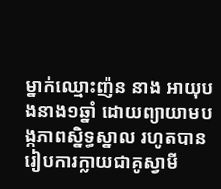ម្នាក់ឈ្មោះញ៉ន នាង អាយុបងនាង១ឆ្នាំ ដោយព្យាយាមបង្កភាពស្និទ្ធស្នាល រហូតបានរៀបការក្លាយជាគូស្វាមី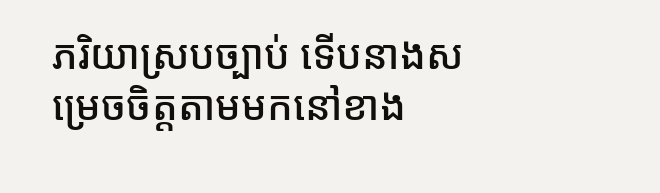ភរិយាស្របច្បាប់ ទើបនាងសម្រេចចិត្តតាមមកនៅខាង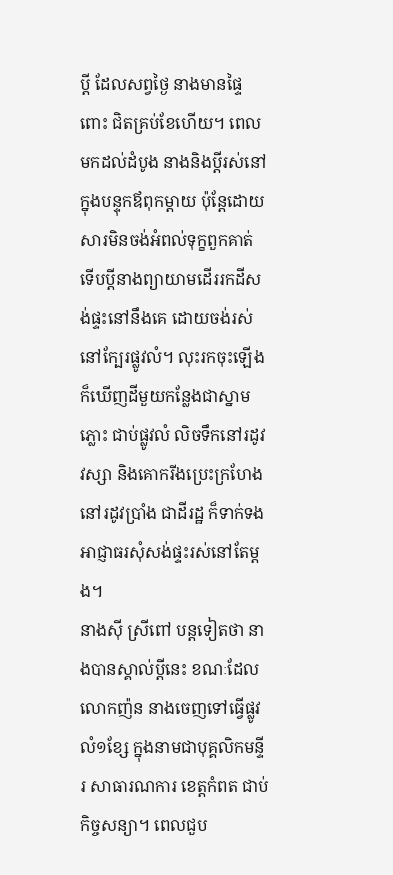ប្តី ដែលសព្វថ្ងៃ នាងមានផ្ទៃពោះ ជិតគ្រប់ខែហើយ។ ពេលមកដល់ដំបូង នាងនិងប្តីរស់នៅ ក្នុងបន្ទុកឪពុកម្តាយ ប៉ុន្តែដោយសារមិនចង់អំពល់ទុក្ខពួកគាត់ ទើបប្តីនាងព្យាយាមដើររកដីសង់ផ្ទះនៅនឹងគេ ដោយចង់រស់នៅក្បែរផ្លូវលំ។ លុះរកចុះឡើងក៏ឃើញដីមួយកន្លែងជាស្នាមភ្លោះ ជាប់ផ្លូវលំ លិចទឹកនៅរដូវវស្សា និងគោករីងប្រេះក្រហែងនៅរដូវប្រាំង ជាដីរដ្ឋ ក៏ទាក់ទងអាជ្ញាធរសុំសង់ផ្ទះរស់នៅតែម្តង។
នាងស៊ី ស្រីពៅ បន្តទៀតថា នាងបានស្គាល់ប្តីនេះ ខណៈដែល លោកញ៉ន នាងចេញទៅធ្វើផ្លូវលំ១ខ្សែ ក្នុងនាមជាបុគ្គលិកមន្ទីរ សាធារណការ ខេត្តកំពត ជាប់កិច្ចសន្យា។ ពេលជួប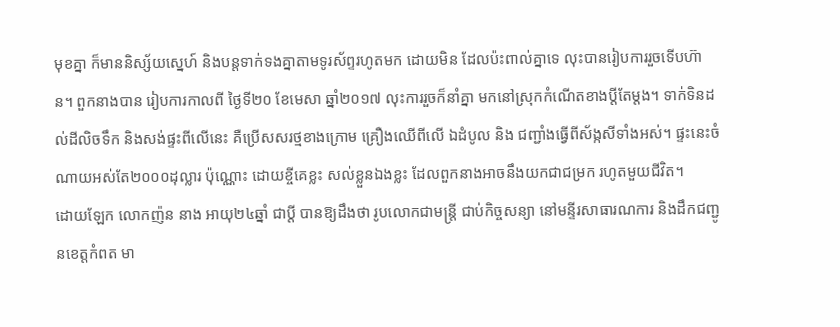មុខគ្នា ក៏មាននិស្ស័យស្នេហ៍ និងបន្តទាក់ទងគ្នាតាមទូរស័ព្ទរហូតមក ដោយមិន ដែលប៉ះពាល់គ្នាទេ លុះបានរៀបការរួចទើបហ៊ាន។ ពួកនាងបាន រៀបការកាលពី ថ្ងៃទី២០ ខែមេសា ឆ្នាំ២០១៧ លុះការរួចក៏នាំគ្នា មកនៅស្រុកកំណើតខាងប្តីតែម្តង។ ទាក់ទិនដល់ដីលិចទឹក និងសង់ផ្ទះពីលើនេះ គឺប្រើសសរថ្មខាងក្រោម គ្រឿងឈើពីលើ ឯដំបូល និង ជញ្ជាំងធ្វើពីស័ង្កសីទាំងអស់។ ផ្ទះនេះចំណាយអស់តែ២០០០ដុល្លារ ប៉ុណ្ណោះ ដោយខ្ចីគេខ្លះ សល់ខ្លួនឯងខ្លះ ដែលពួកនាងអាចនឹងយកជាជម្រក រហូតមួយជីវិត។
ដោយឡែក លោកញ៉ន នាង អាយុ២៤ឆ្នាំ ជាប្តី បានឱ្យដឹងថា រូបលោកជាមន្ត្រី ជាប់កិច្ចសន្យា នៅមន្ទីរសាធារណការ និងដឹកជញ្ជូនខេត្តកំពត មា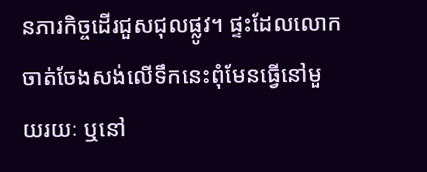នភារកិច្ចដើរជួសជុលផ្លូវ។ ផ្ទះដែលលោក ចាត់ចែងសង់លើទឹកនេះពុំមែនធ្វើនៅមួយរយៈ ឬនៅ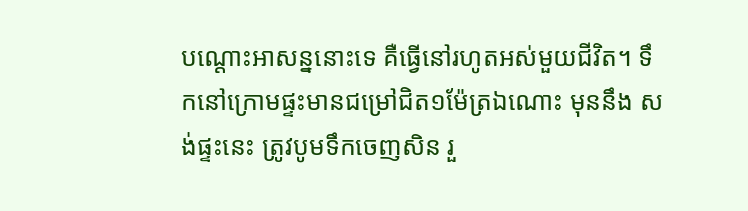បណ្តោះអាសន្ននោះទេ គឺធ្វើនៅរហូតអស់មួយជីវិត។ ទឹកនៅក្រោមផ្ទះមានជម្រៅជិត១ម៉ែត្រឯណោះ មុននឹង សង់ផ្ទះនេះ ត្រូវបូមទឹកចេញសិន រួ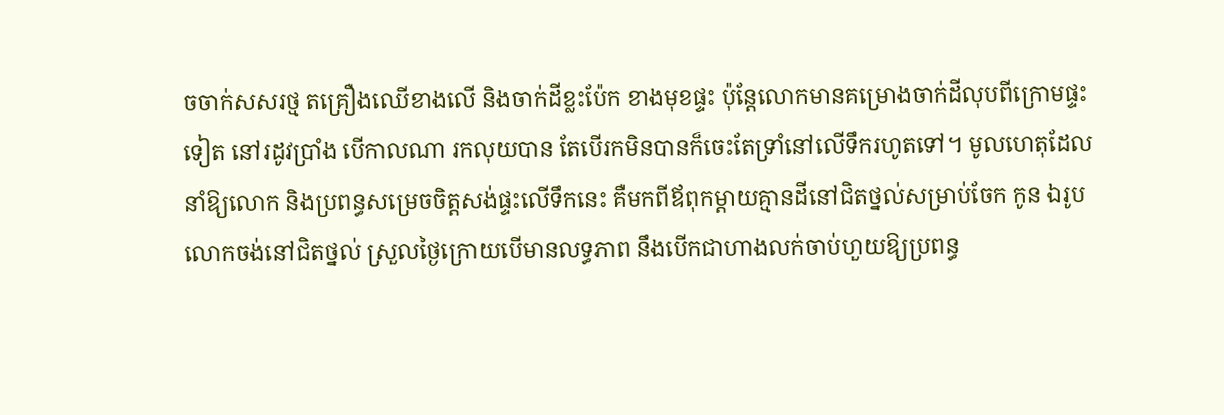ចចាក់សសរថ្ម តគ្រឿងឈើខាងលើ និងចាក់ដីខ្លះប៉ែក ខាងមុខផ្ទះ ប៉ុន្តែលោកមានគម្រោងចាក់ដីលុបពីក្រោមផ្ទះទៀត នៅរដូវប្រាំង បើកាលណា រកលុយបាន តែបើរកមិនបានក៏ចេះតែទ្រាំនៅលើទឹករហូតទៅ។ មូលហេតុដែលនាំឱ្យលោក និងប្រពន្ធសម្រេចចិត្តសង់ផ្ទះលើទឹកនេះ គឺមកពីឪពុកម្តាយគ្មានដីនៅជិតថ្នល់សម្រាប់ចែក កូន ឯរូបលោកចង់នៅជិតថ្នល់ ស្រួលថ្ងៃក្រោយបើមានលទ្ធភាព នឹងបើកជាហាងលក់ចាប់ហួយឱ្យប្រពន្ធ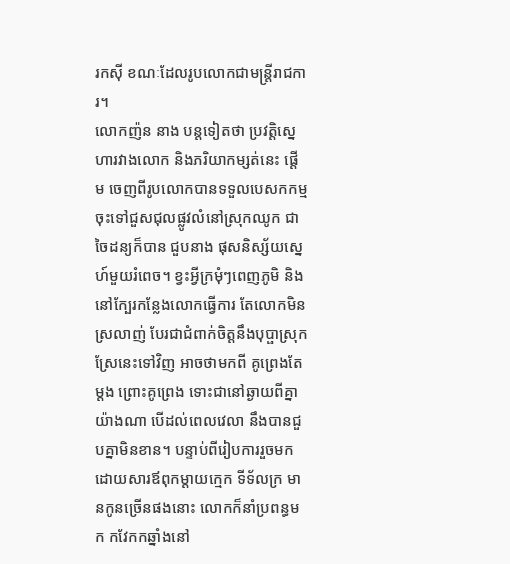រកស៊ី ខណៈដែលរូបលោកជាមន្ត្រីរាជការ។
លោកញ៉ន នាង បន្តទៀតថា ប្រវត្តិស្នេហារវាងលោក និងភរិយាកម្សត់នេះ ផ្តើម ចេញពីរូបលោកបានទទួលបេសកកម្មចុះទៅជួសជុលផ្លូវលំនៅស្រុកឈូក ជាចៃដន្យក៏បាន ជួបនាង ផុសនិស្ស័យស្នេហ៍មួយរំពេច។ ខ្វះអ្វីក្រមុំៗពេញភូមិ និងនៅក្បែរកន្លែងលោកធ្វើការ តែលោកមិនស្រលាញ់ បែរជាជំពាក់ចិត្តនឹងបុប្ផាស្រុកស្រែនេះទៅវិញ អាចថាមកពី គូព្រេងតែម្តង ព្រោះគូព្រេង ទោះជានៅឆ្ងាយពីគ្នា យ៉ាងណា បើដល់ពេលវេលា នឹងបានជួបគ្នាមិនខាន។ បន្ទាប់ពីរៀបការរួចមក ដោយសារឪពុកម្តាយក្មេក ទីទ័លក្រ មានកូនច្រើនផងនោះ លោកក៏នាំប្រពន្ធមក កវែកកឆ្នាំងនៅ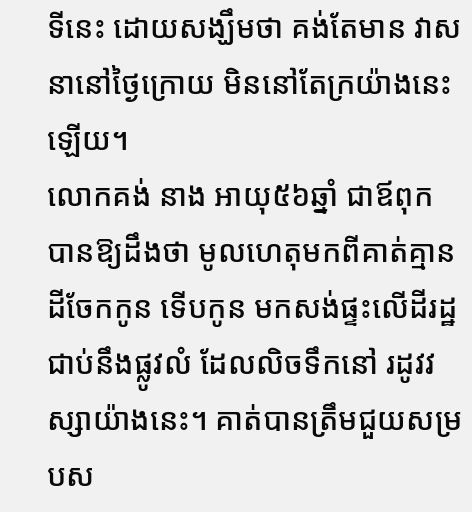ទីនេះ ដោយសង្ឃឹមថា គង់តែមាន វាសនានៅថ្ងៃក្រោយ មិននៅតែក្រយ៉ាងនេះឡើយ។
លោកគង់ នាង អាយុ៥៦ឆ្នាំ ជាឪពុក បានឱ្យដឹងថា មូលហេតុមកពីគាត់គ្មានដីចែកកូន ទើបកូន មកសង់ផ្ទះលើដីរដ្ឋជាប់នឹងផ្លូវលំ ដែលលិចទឹកនៅ រដូវវស្សាយ៉ាងនេះ។ គាត់បានត្រឹមជួយសម្របស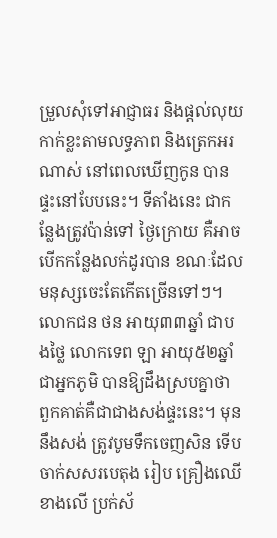ម្រួលសុំទៅអាជ្ញាធរ និងផ្តល់លុយកាក់ខ្លះតាមលទ្ធភាព និងត្រេកអរណាស់ នៅពេលឃើញកូន បានផ្ទះនៅបែបនេះ។ ទីតាំងនេះ ជាកន្លែងត្រូវប៉ាន់ទៅ ថ្ងៃក្រោយ គឺអាចបើកកន្លែងលក់ដូរបាន ខណៈដែល មនុស្សចេះតែកើតច្រើនទៅៗ។
លោកជន ថន អាយុ៣៣ឆ្នាំ ជាបងថ្លៃ លោកទេព ឡា អាយុ៥២ឆ្នាំ ជាអ្នកភូមិ បានឱ្យដឹងស្របគ្នាថា ពួកគាត់គឺជាជាងសង់ផ្ទះនេះ។ មុននឹងសង់ ត្រូវបូមទឹកចេញសិន ទើបចាក់សសរបេតុង រៀប គ្រឿងឈើខាងលើ ប្រក់ស័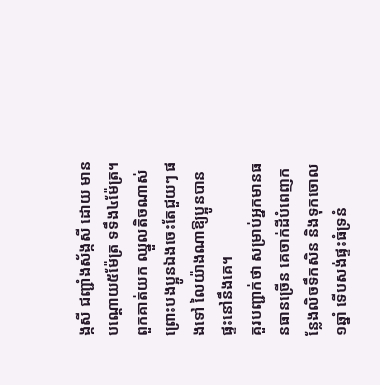ង្កសី ជញ្ជាំងស័ង្កសី ដោយ មានបណ្តោយ៥ម៉ែត្រ ទទឹង៤ម៉ែត្រ។ ពួកគាត់យក ឈ្នួលតិចណាស់ ព្រោះបងប្អូនឯងចេះតែជួយៗ ផងទៅ លៃយ៉ាងណាឱ្យប្អូនបានផ្ទះនៅនឹងគេ។
គួរបញ្ជាក់ថា សម្រាប់អ្នកមានធនធានច្រើន គេចាក់ដីបំពេញកន្លែងលិចទឹកសិន និងទុកចោល១ឆ្នាំ ទើបសង់ផ្ទះធំទ្រនំ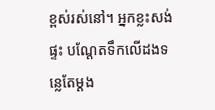ខ្ពស់រស់នៅ។ អ្នកខ្លះសង់ផ្ទះ បណ្តែតទឹកលើដងទន្លេតែម្តង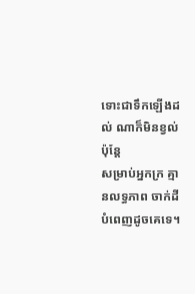ទោះជាទឹកឡើងដល់ ណាក៏មិនខ្វល់ ប៉ុន្តែ
សម្រាប់អ្នកក្រ គ្មានលទ្ធភាព ចាក់ដីបំពេញដូចគេទេ។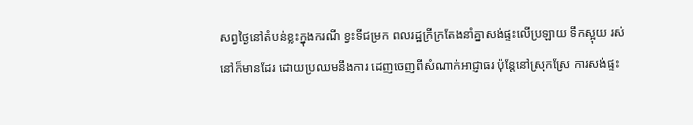សព្វថ្ងៃនៅតំបន់ខ្លះក្នុងករណី ខ្វះទីជម្រក ពលរដ្ឋក្រីក្រតែងនាំគ្នាសង់ផ្ទះលើប្រឡាយ ទឹកស្អុយ រស់នៅក៏មានដែរ ដោយប្រឈមនឹងការ ដេញចេញពីសំណាក់អាជ្ញាធរ ប៉ុន្តែនៅស្រុកស្រែ ការសង់ផ្ទះ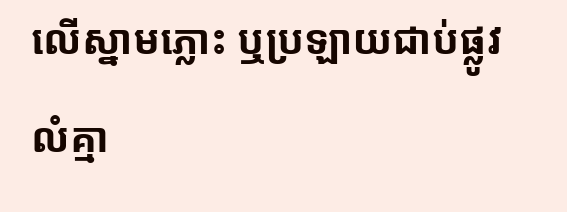លើស្នាមភ្លោះ ឬប្រឡាយជាប់ផ្លូវលំគ្មា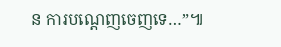ន ការបណ្តេញចេញទេ…”៕